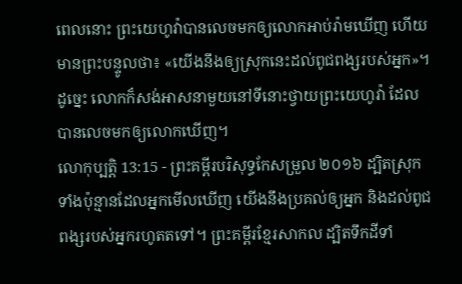ពេលនោះ ព្រះយេហូវ៉ាបានលេចមកឲ្យលោកអាប់រ៉ាមឃើញ ហើយមានព្រះបន្ទូលថា៖ «យើងនឹងឲ្យស្រុកនេះដល់ពូជពង្សរបស់អ្នក»។ ដូច្នេះ លោកក៏សង់អាសនាមួយនៅទីនោះថ្វាយព្រះយេហូវ៉ា ដែលបានលេចមកឲ្យលោកឃើញ។
លោកុប្បត្តិ 13:15 - ព្រះគម្ពីរបរិសុទ្ធកែសម្រួល ២០១៦ ដ្បិតស្រុកទាំងប៉ុន្មានដែលអ្នកមើលឃើញ យើងនឹងប្រគល់ឲ្យអ្នក និងដល់ពូជពង្សរបស់អ្នករហូតតទៅ។ ព្រះគម្ពីរខ្មែរសាកល ដ្បិតទឹកដីទាំ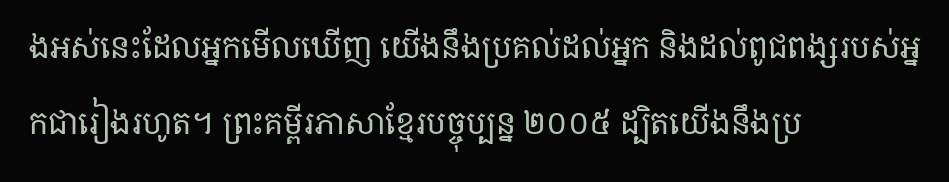ងអស់នេះដែលអ្នកមើលឃើញ យើងនឹងប្រគល់ដល់អ្នក និងដល់ពូជពង្សរបស់អ្នកជារៀងរហូត។ ព្រះគម្ពីរភាសាខ្មែរបច្ចុប្បន្ន ២០០៥ ដ្បិតយើងនឹងប្រ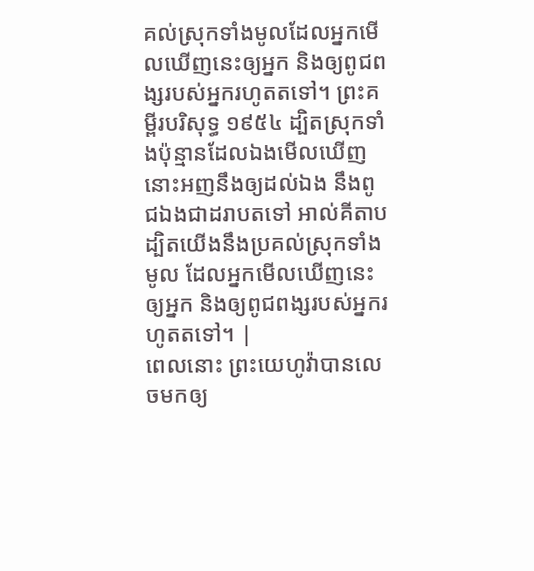គល់ស្រុកទាំងមូលដែលអ្នកមើលឃើញនេះឲ្យអ្នក និងឲ្យពូជពង្សរបស់អ្នករហូតតទៅ។ ព្រះគម្ពីរបរិសុទ្ធ ១៩៥៤ ដ្បិតស្រុកទាំងប៉ុន្មានដែលឯងមើលឃើញ នោះអញនឹងឲ្យដល់ឯង នឹងពូជឯងជាដរាបតទៅ អាល់គីតាប ដ្បិតយើងនឹងប្រគល់ស្រុកទាំងមូល ដែលអ្នកមើលឃើញនេះឲ្យអ្នក និងឲ្យពូជពង្សរបស់អ្នករហូតតទៅ។ |
ពេលនោះ ព្រះយេហូវ៉ាបានលេចមកឲ្យ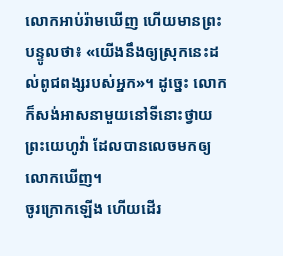លោកអាប់រ៉ាមឃើញ ហើយមានព្រះបន្ទូលថា៖ «យើងនឹងឲ្យស្រុកនេះដល់ពូជពង្សរបស់អ្នក»។ ដូច្នេះ លោកក៏សង់អាសនាមួយនៅទីនោះថ្វាយព្រះយេហូវ៉ា ដែលបានលេចមកឲ្យលោកឃើញ។
ចូរក្រោកឡើង ហើយដើរ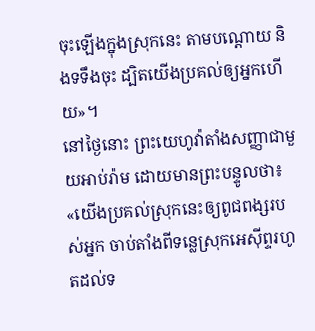ចុះឡើងក្នុងស្រុកនេះ តាមបណ្តោយ និងទទឹងចុះ ដ្បិតយើងប្រគល់ឲ្យអ្នកហើយ»។
នៅថ្ងៃនោះ ព្រះយេហូវ៉ាតាំងសញ្ញាជាមួយអាប់រ៉ាម ដោយមានព្រះបន្ទូលថា៖ «យើងប្រគល់ស្រុកនេះឲ្យពូជពង្សរបស់អ្នក ចាប់តាំងពីទន្លេស្រុកអេស៊ីព្ទរហូតដល់ទ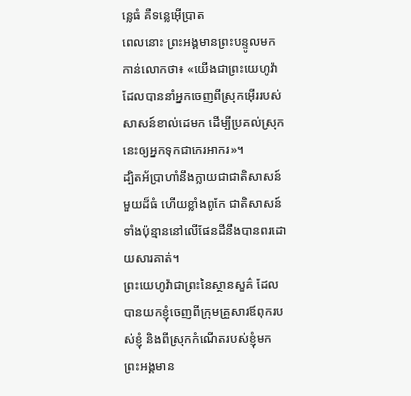ន្លេធំ គឺទន្លេអ៊ើប្រាត
ពេលនោះ ព្រះអង្គមានព្រះបន្ទូលមកកាន់លោកថា៖ «យើងជាព្រះយេហូវ៉ា ដែលបាននាំអ្នកចេញពីស្រុកអ៊ើររបស់សាសន៍ខាល់ដេមក ដើម្បីប្រគល់ស្រុកនេះឲ្យអ្នកទុកជាកេរអាករ»។
ដ្បិតអ័ប្រាហាំនឹងក្លាយជាជាតិសាសន៍មួយដ៏ធំ ហើយខ្លាំងពូកែ ជាតិសាសន៍ទាំងប៉ុន្មាននៅលើផែនដីនឹងបានពរដោយសារគាត់។
ព្រះយេហូវ៉ាជាព្រះនៃស្ថានសួគ៌ ដែលបានយកខ្ញុំចេញពីក្រុមគ្រួសារឪពុករបស់ខ្ញុំ និងពីស្រុកកំណើតរបស់ខ្ញុំមក ព្រះអង្គមាន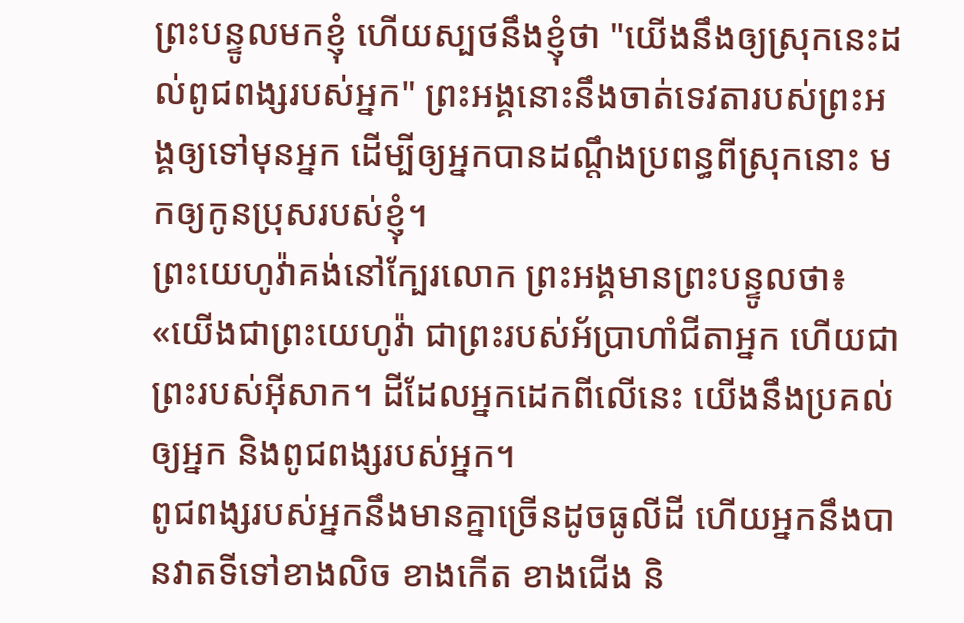ព្រះបន្ទូលមកខ្ញុំ ហើយស្បថនឹងខ្ញុំថា "យើងនឹងឲ្យស្រុកនេះដល់ពូជពង្សរបស់អ្នក" ព្រះអង្គនោះនឹងចាត់ទេវតារបស់ព្រះអង្គឲ្យទៅមុនអ្នក ដើម្បីឲ្យអ្នកបានដណ្ដឹងប្រពន្ធពីស្រុកនោះ មកឲ្យកូនប្រុសរបស់ខ្ញុំ។
ព្រះយេហូវ៉ាគង់នៅក្បែរលោក ព្រះអង្គមានព្រះបន្ទូលថា៖ «យើងជាព្រះយេហូវ៉ា ជាព្រះរបស់អ័ប្រាហាំជីតាអ្នក ហើយជាព្រះរបស់អ៊ីសាក។ ដីដែលអ្នកដេកពីលើនេះ យើងនឹងប្រគល់ឲ្យអ្នក និងពូជពង្សរបស់អ្នក។
ពូជពង្សរបស់អ្នកនឹងមានគ្នាច្រើនដូចធូលីដី ហើយអ្នកនឹងបានវាតទីទៅខាងលិច ខាងកើត ខាងជើង និ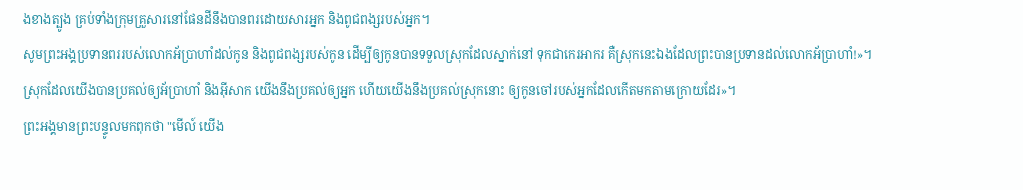ងខាងត្បូង គ្រប់ទាំងក្រុមគ្រួសារនៅផែនដីនឹងបានពរដោយសារអ្នក និងពូជពង្សរបស់អ្នក។
សូមព្រះអង្គប្រទានពររបស់លោកអ័ប្រាហាំដល់កូន និងពូជពង្សរបស់កូន ដើម្បីឲ្យកូនបានទទួលស្រុកដែលស្នាក់នៅ ទុកជាកេរអាករ គឺស្រុកនេះឯងដែលព្រះបានប្រទានដល់លោកអ័ប្រាហាំ!»។
ស្រុកដែលយើងបានប្រគល់ឲ្យអ័ប្រាហាំ និងអ៊ីសាក យើងនឹងប្រគល់ឲ្យអ្នក ហើយយើងនឹងប្រគល់ស្រុកនោះ ឲ្យកូនចៅរបស់អ្នកដែលកើតមកតាមក្រោយដែរ»។
ព្រះអង្គមានព្រះបន្ទូលមកពុកថា "មើល៍ យើង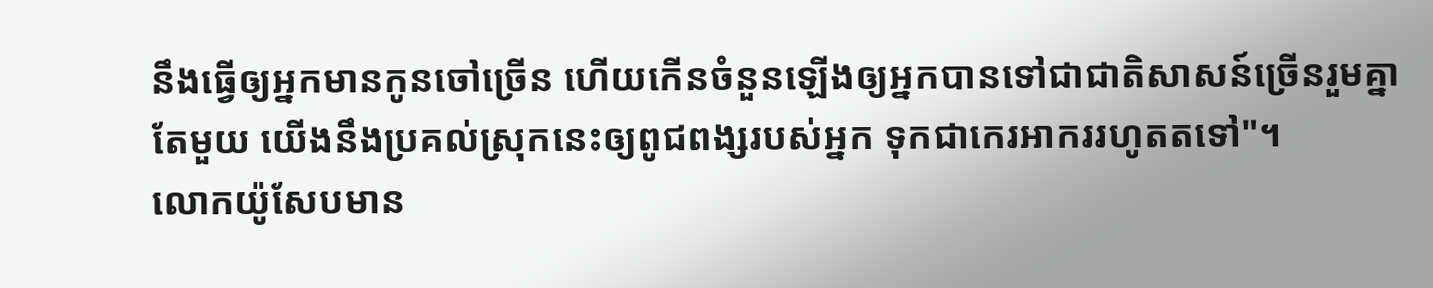នឹងធ្វើឲ្យអ្នកមានកូនចៅច្រើន ហើយកើនចំនួនឡើងឲ្យអ្នកបានទៅជាជាតិសាសន៍ច្រើនរួមគ្នាតែមួយ យើងនឹងប្រគល់ស្រុកនេះឲ្យពូជពង្សរបស់អ្នក ទុកជាកេរអាកររហូតតទៅ"។
លោកយ៉ូសែបមាន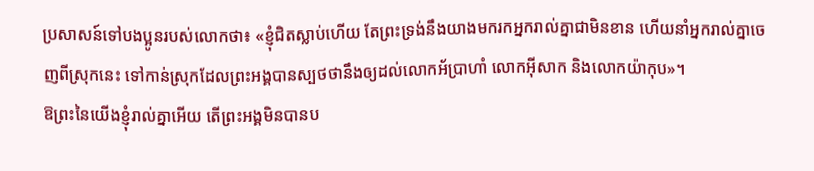ប្រសាសន៍ទៅបងប្អូនរបស់លោកថា៖ «ខ្ញុំជិតស្លាប់ហើយ តែព្រះទ្រង់នឹងយាងមករកអ្នករាល់គ្នាជាមិនខាន ហើយនាំអ្នករាល់គ្នាចេញពីស្រុកនេះ ទៅកាន់ស្រុកដែលព្រះអង្គបានស្បថថានឹងឲ្យដល់លោកអ័ប្រាហាំ លោកអ៊ីសាក និងលោកយ៉ាកុប»។
ឱព្រះនៃយើងខ្ញុំរាល់គ្នាអើយ តើព្រះអង្គមិនបានប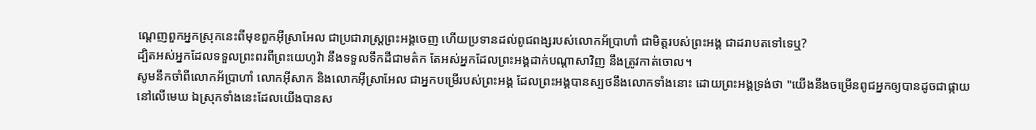ណ្តេញពួកអ្នកស្រុកនេះពីមុខពួកអ៊ីស្រាអែល ជាប្រជារាស្ត្រព្រះអង្គចេញ ហើយប្រទានដល់ពូជពង្សរបស់លោកអ័ប្រាហាំ ជាមិត្តរបស់ព្រះអង្គ ជាដរាបតទៅទេឬ?
ដ្បិតអស់អ្នកដែលទទួលព្រះពរពីព្រះយេហូវ៉ា នឹងទទួលទឹកដីជាមត៌ក តែអស់អ្នកដែលព្រះអង្គដាក់បណ្ដាសាវិញ នឹងត្រូវកាត់ចោល។
សូមនឹកចាំពីលោកអ័ប្រាហាំ លោកអ៊ីសាក និងលោកអ៊ីស្រាអែល ជាអ្នកបម្រើរបស់ព្រះអង្គ ដែលព្រះអង្គបានស្បថនឹងលោកទាំងនោះ ដោយព្រះអង្គទ្រង់ថា "យើងនឹងចម្រើនពូជអ្នកឲ្យបានដូចជាផ្កាយនៅលើមេឃ ឯស្រុកទាំងនេះដែលយើងបានស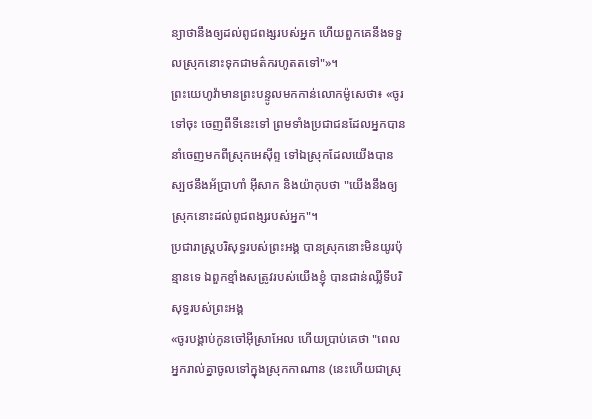ន្យាថានឹងឲ្យដល់ពូជពង្សរបស់អ្នក ហើយពួកគេនឹងទទួលស្រុកនោះទុកជាមត៌ករហូតតទៅ"»។
ព្រះយេហូវ៉ាមានព្រះបន្ទូលមកកាន់លោកម៉ូសេថា៖ «ចូរទៅចុះ ចេញពីទីនេះទៅ ព្រមទាំងប្រជាជនដែលអ្នកបាននាំចេញមកពីស្រុកអេស៊ីព្ទ ទៅឯស្រុកដែលយើងបានស្បថនឹងអ័ប្រាហាំ អ៊ីសាក និងយ៉ាកុបថា "យើងនឹងឲ្យស្រុកនោះដល់ពូជពង្សរបស់អ្នក"។
ប្រជារាស្ត្របរិសុទ្ធរបស់ព្រះអង្គ បានស្រុកនោះមិនយូរប៉ុន្មានទេ ឯពួកខ្មាំងសត្រូវរបស់យើងខ្ញុំ បានជាន់ឈ្លីទីបរិសុទ្ធរបស់ព្រះអង្គ
«ចូរបង្គាប់កូនចៅអ៊ីស្រាអែល ហើយប្រាប់គេថា "ពេលអ្នករាល់គ្នាចូលទៅក្នុងស្រុកកាណាន (នេះហើយជាស្រុ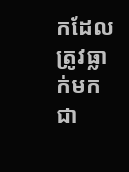កដែលត្រូវធ្លាក់មកជា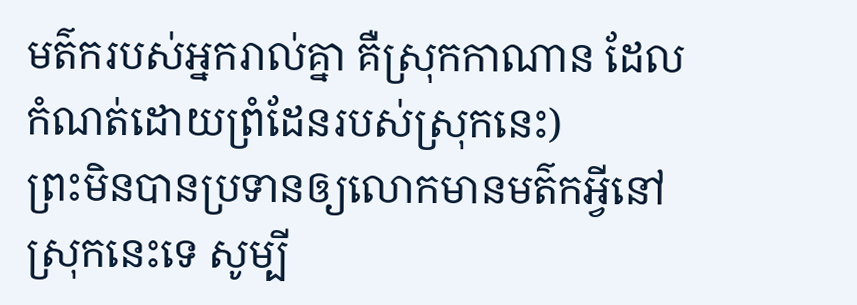មត៌ករបស់អ្នករាល់គ្នា គឺស្រុកកាណាន ដែលកំណត់ដោយព្រំដែនរបស់ស្រុកនេះ)
ព្រះមិនបានប្រទានឲ្យលោកមានមត៌កអ្វីនៅស្រុកនេះទេ សូម្បី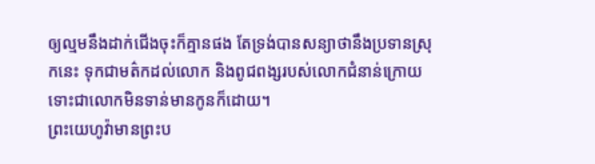ឲ្យល្មមនឹងដាក់ជើងចុះក៏គ្មានផង តែទ្រង់បានសន្យាថានឹងប្រទានស្រុកនេះ ទុកជាមត៌កដល់លោក និងពូជពង្សរបស់លោកជំនាន់ក្រោយ ទោះជាលោកមិនទាន់មានកូនក៏ដោយ។
ព្រះយេហូវ៉ាមានព្រះប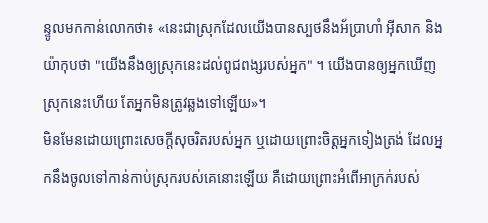ន្ទូលមកកាន់លោកថា៖ «នេះជាស្រុកដែលយើងបានស្បថនឹងអ័ប្រាហាំ អ៊ីសាក និងយ៉ាកុបថា "យើងនឹងឲ្យស្រុកនេះដល់ពូជពង្សរបស់អ្នក" ។ យើងបានឲ្យអ្នកឃើញស្រុកនេះហើយ តែអ្នកមិនត្រូវឆ្លងទៅឡើយ»។
មិនមែនដោយព្រោះសេចក្ដីសុចរិតរបស់អ្នក ឬដោយព្រោះចិត្តអ្នកទៀងត្រង់ ដែលអ្នកនឹងចូលទៅកាន់កាប់ស្រុករបស់គេនោះឡើយ គឺដោយព្រោះអំពើអាក្រក់របស់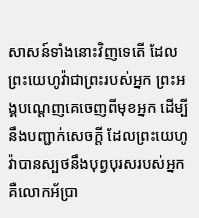សាសន៍ទាំងនោះវិញទេតើ ដែលព្រះយេហូវ៉ាជាព្រះរបស់អ្នក ព្រះអង្គបណ្តេញគេចេញពីមុខអ្នក ដើម្បីនឹងបញ្ជាក់សេចក្ដី ដែលព្រះយេហូវ៉ាបានស្បថនឹងបុព្វបុរសរបស់អ្នក គឺលោកអ័ប្រា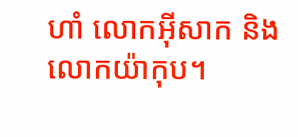ហាំ លោកអ៊ីសាក និងលោកយ៉ាកុប។